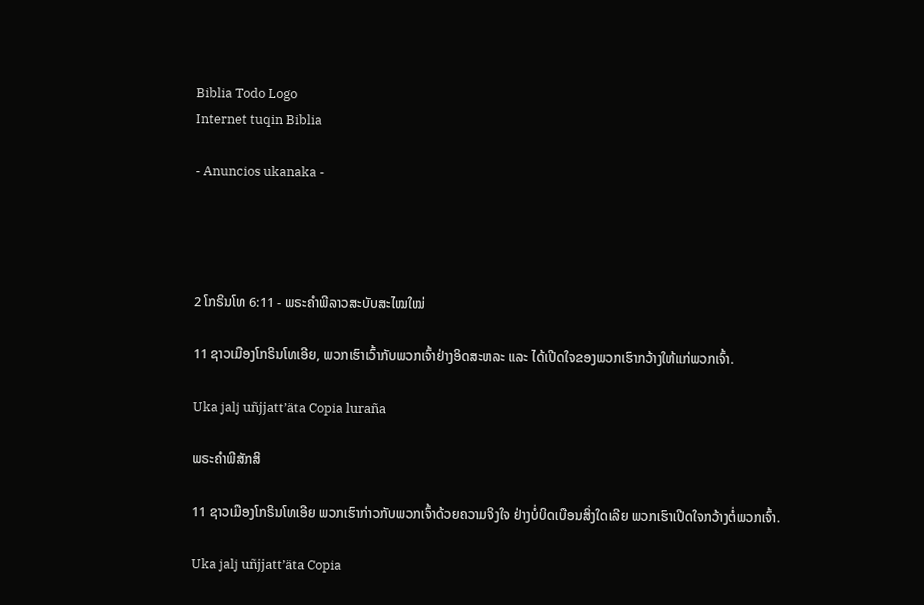Biblia Todo Logo
Internet tuqin Biblia

- Anuncios ukanaka -




2 ໂກຣິນໂທ 6:11 - ພຣະຄຳພີລາວສະບັບສະໄໝໃໝ່

11 ຊາວເມືອງໂກຣິນໂທເອີຍ, ພວກເຮົາເວົ້າກັບພວກເຈົ້າຢ່າງອິດສະຫລະ ແລະ ໄດ້ເປີດໃຈຂອງພວກເຮົາກວ້າງໃຫ້ແກ່ພວກເຈົ້າ.

Uka jalj uñjjattʼäta Copia luraña

ພຣະຄຳພີສັກສິ

11 ຊາວເມືອງໂກຣິນໂທເອີຍ ພວກເຮົາກ່າວກັບພວກເຈົ້າດ້ວຍຄວາມຈິງໃຈ ຢ່າງບໍ່ບິດເບືອນສິ່ງໃດເລີຍ ພວກເຮົາເປີດໃຈກວ້າງຕໍ່ພວກເຈົ້າ.

Uka jalj uñjjattʼäta Copia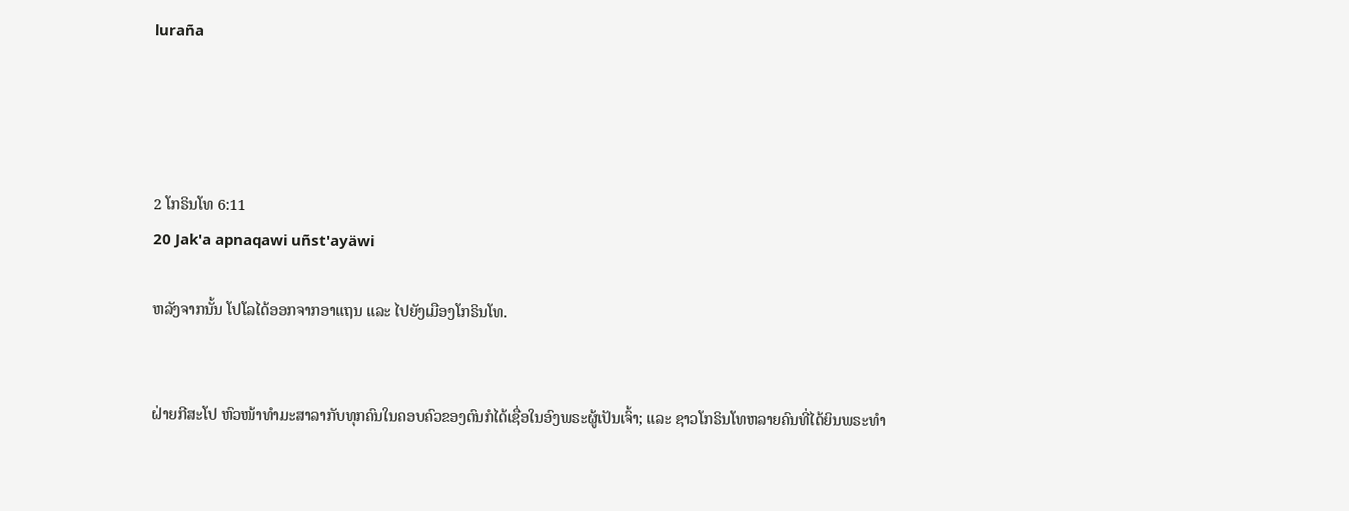luraña




2 ໂກຣິນໂທ 6:11
20 Jak'a apnaqawi uñst'ayäwi

ຫລັງຈາກນັ້ນ ໂປໂລໄດ້ອອກຈາກອາແຖນ ແລະ ໄປຍັງເມືອງໂກຣິນໂທ.


ຝ່າຍກີສະໂປ ຫົວໜ້າທຳມະສາລາກັບທຸກຄົນໃນຄອບຄົວຂອງຕົນກໍໄດ້ເຊື່ອໃນອົງພຣະຜູ້ເປັນເຈົ້າ; ແລະ ຊາວໂກຣິນໂທຫລາຍຄົນທີ່ໄດ້ຍິນພຣະທຳ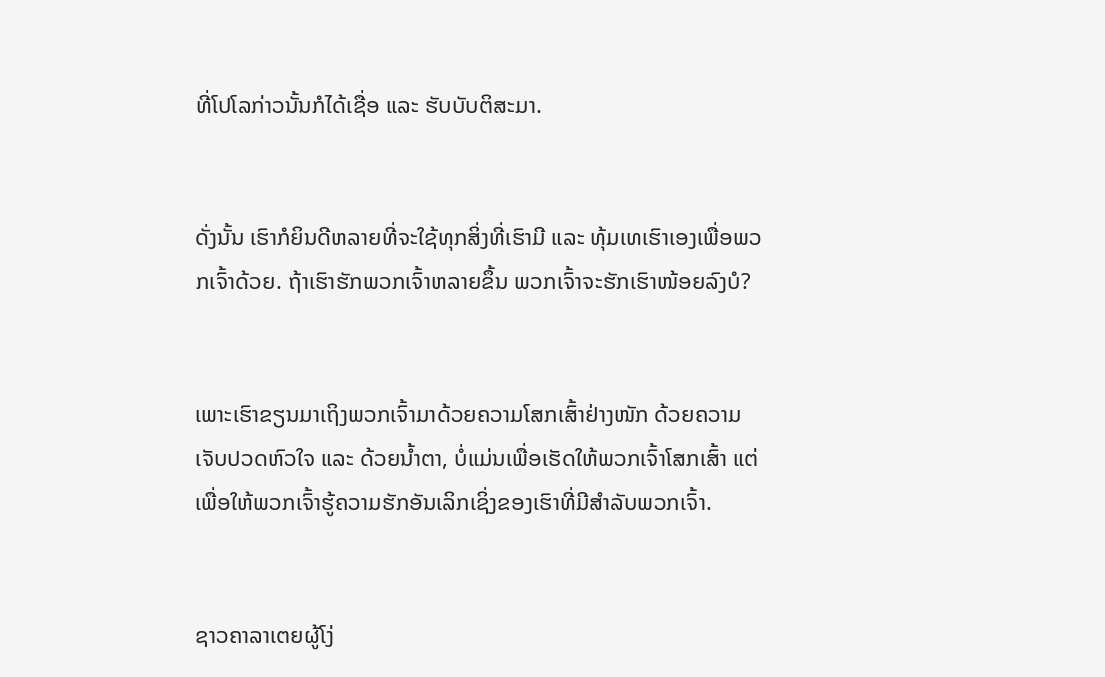ທີ່ໂປໂລກ່າວນັ້ນກໍໄດ້ເຊື່ອ ແລະ ຮັບບັບຕິສະມາ.


ດັ່ງນັ້ນ ເຮົາກໍຍິນດີຫລາຍທີ່ຈະໃຊ້ທຸກສິ່ງທີ່ເຮົາມີ ແລະ ທຸ້ມເທເຮົາເອງເພື່ອພວກເຈົ້າດ້ວຍ. ຖ້າເຮົາຮັກພວກເຈົ້າຫລາຍຂຶ້ນ ພວກເຈົ້າຈະຮັກເຮົາໜ້ອຍລົງບໍ?


ເພາະເຮົາຂຽນມາເຖິງພວກເຈົ້າມາດ້ວຍຄວາມໂສກເສົ້າຢ່າງໜັກ ດ້ວຍຄວາມເຈັບປວດຫົວໃຈ ແລະ ດ້ວຍນ້ຳຕາ, ບໍ່ແມ່ນເພື່ອເຮັດໃຫ້ພວກເຈົ້າໂສກເສົ້າ ແຕ່ເພື່ອໃຫ້ພວກເຈົ້າຮູ້ຄວາມຮັກອັນເລິກເຊິ່ງຂອງເຮົາທີ່ມີສຳລັບພວກເຈົ້າ.


ຊາວຄາລາເຕຍຜູ້ໂງ່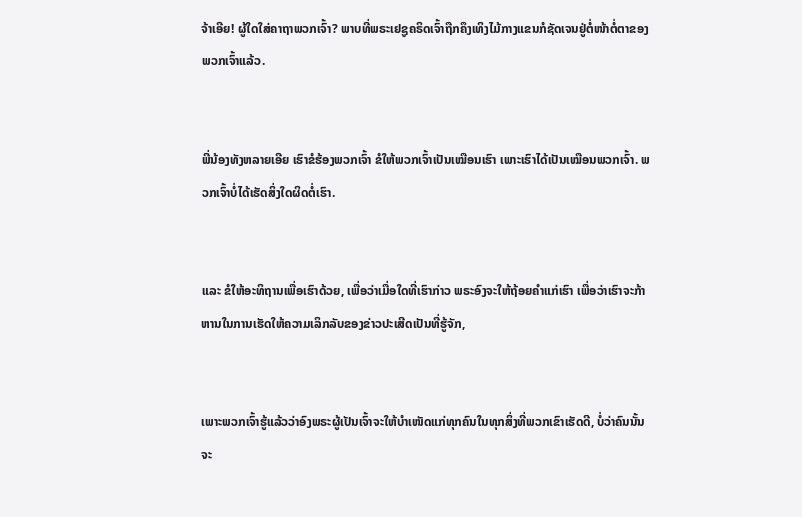ຈ້າເອີຍ! ຜູ້ໃດໃສ່ຄາຖາພວກເຈົ້າ? ພາບທີ່ພຣະເຢຊູຄຣິດເຈົ້າຖືກຄຶງເທິງໄມ້ກາງແຂນກໍຊັດເຈນຢູ່ຕໍ່ໜ້າຕໍ່ຕາຂອງພວກເຈົ້າແລ້ວ.


ພີ່ນ້ອງທັງຫລາຍເອີຍ ເຮົາຂໍຮ້ອງພວກເຈົ້າ ຂໍໃຫ້ພວກເຈົ້າເປັນເໝືອນເຮົາ ເພາະເຮົາໄດ້ເປັນເໝືອນພວກເຈົ້າ. ພວກເຈົ້າບໍ່ໄດ້ເຮັດສິ່ງໃດຜິດຕໍ່ເຮົາ.


ແລະ ຂໍໃຫ້ອະທິຖານເພື່ອເຮົາດ້ວຍ, ເພື່ອວ່າເມື່ອໃດທີ່ເຮົາກ່າວ ພຣະອົງຈະໃຫ້ຖ້ອຍຄຳແກ່ເຮົາ ເພື່ອວ່າເຮົາຈະກ້າຫານໃນການເຮັດໃຫ້ຄວາມເລິກລັບຂອງຂ່າວປະເສີດເປັນທີ່ຮູ້ຈັກ,


ເພາະພວກເຈົ້າຮູ້ແລ້ວວ່າອົງພຣະຜູ້ເປັນເຈົ້າຈະໃຫ້ບຳເໜັດແກ່ທຸກຄົນໃນທຸກສິ່ງທີ່ພວກເຂົາເຮັດດີ, ບໍ່ວ່າຄົນນັ້ນຈະ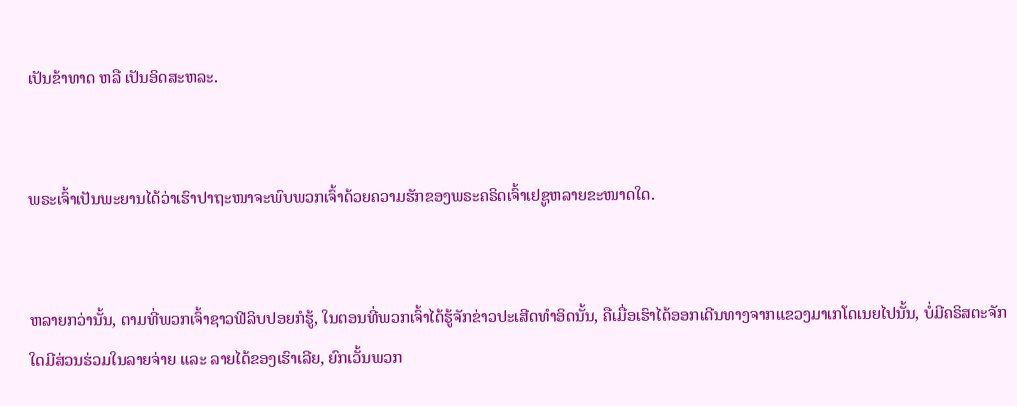ເປັນຂ້າທາດ ຫລື ເປັນອິດສະຫລະ.


ພຣະເຈົ້າເປັນພະຍານໄດ້ວ່າເຮົາປາຖະໜາຈະພົບພວກເຈົ້າດ້ວຍຄວາມຮັກຂອງພຣະຄຣິດເຈົ້າເຢຊູຫລາຍຂະໜາດໃດ.


ຫລາຍກວ່ານັ້ນ, ຕາມທີ່ພວກເຈົ້າຊາວຟີລິບປອຍກໍຮູ້, ໃນຕອນທີ່ພວກເຈົ້າໄດ້ຮູ້ຈັກຂ່າວປະເສີດທຳອິດນັ້ນ, ຄືເມື່ອເຮົາໄດ້ອອກເດີນທາງຈາກແຂວງມາເກໂດເນຍໄປນັ້ນ, ບໍ່ມີຄຣິສຕະຈັກໃດມີສ່ວນຮ່ວມໃນລາຍຈ່າຍ ແລະ ລາຍໄດ້ຂອງເຮົາເລີຍ, ຍົກເວັ້ນພວກ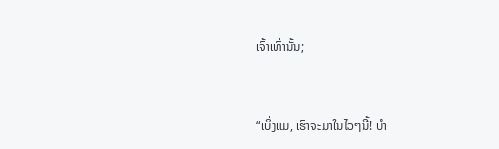ເຈົ້າເທົ່ານັ້ນ;


“ເບິ່ງແມ, ເຮົາຈະມາໃນໄວໆນີ້! ບຳ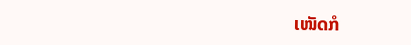ເໜັດກໍ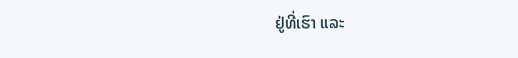ຢູ່ທີ່ເຮົາ ແລະ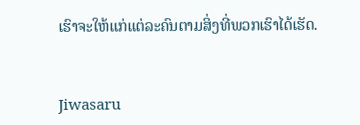ເຮົາຈະໃຫ້ແກ່ແຕ່ລະຄົນຕາມສິ່ງທີ່ພວກເຮົາໄດ້ເຮັດ.


Jiwasaru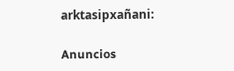arktasipxañani:

Anuncios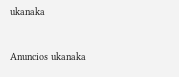ukanaka


Anuncios ukanaka